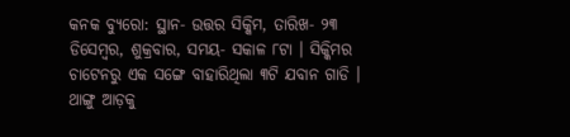କନକ ବ୍ୟୁରୋ: ସ୍ଥାନ- ଉତ୍ତର ସିକ୍କିମ, ତାରିଖ- ୨୩ ଡିସେମ୍ବର, ଶୁକ୍ରବାର, ସମୟ- ସକାଳ ୮ଟା । ସିକ୍କିମର ଚାଟେନରୁ ଏକ ସଙ୍ଗେ ବାହାରିଥିଲା ୩ଟି ଯବାନ ଗାଡି । ଥାଙ୍ଗୁ ଆଡ଼କୁ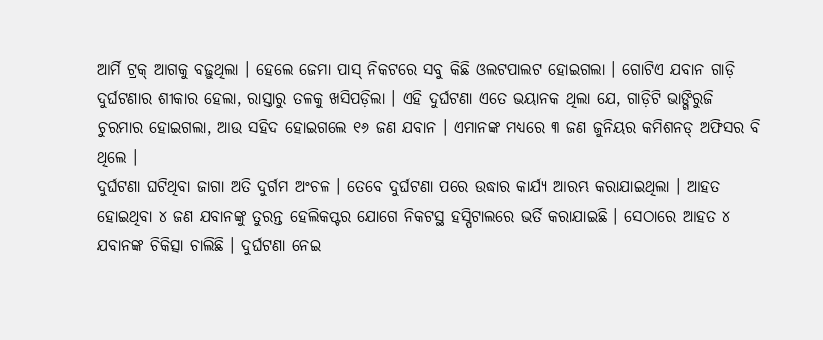ଆର୍ମି ଟ୍ରକ୍ ଆଗକୁ ବଢ଼ୁଥିଲା । ହେଲେ ଜେମା ପାସ୍ ନିକଟରେ ସବୁ କିଛି ଓଲଟପାଲଟ ହୋଇଗଲା । ଗୋଟିଏ ଯବାନ ଗାଡ଼ି ଦୁର୍ଘଟଣାର ଶୀକାର ହେଲା, ରାସ୍ତାରୁ ତଳକୁ ଖସିପଡ଼ିଲା । ଏହି ଦୁର୍ଘଟଣା ଏତେ ଭୟାନକ ଥିଲା ଯେ, ଗାଡ଼ିଟି ଭାଙ୍ଗିରୁଜି ଚୁରମାର ହୋଇଗଲା, ଆଉ ସହିଦ ହୋଇଗଲେ ୧୬ ଜଣ ଯବାନ । ଏମାନଙ୍କ ମଧ୍ୟରେ ୩ ଜଣ ଜୁନିୟର କମିଶନଡ୍ ଅଫିସର ବି ଥିଲେ ।
ଦୁର୍ଘଟଣା ଘଟିଥିବା ଜାଗା ଅତି ଦୁର୍ଗମ ଅଂଚଳ । ତେବେ ଦୁର୍ଘଟଣା ପରେ ଉଦ୍ଧାର କାର୍ଯ୍ୟ ଆରମ୍ଭ କରାଯାଇଥିଲା । ଆହତ ହୋଇଥିବା ୪ ଜଣ ଯବାନଙ୍କୁ ତୁରନ୍ତ ହେଲିକପ୍ଟର ଯୋଗେ ନିକଟସ୍ଥ ହସ୍ପିଟାଲରେ ଭର୍ତି କରାଯାଇଛି । ସେଠାରେ ଆହତ ୪ ଯବାନଙ୍କ ଚିକିତ୍ସା ଚାଲିଛି । ଦୁର୍ଘଟଣା ନେଇ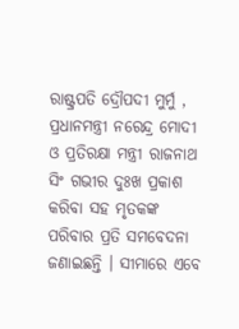ରାଷ୍ଟ୍ରପତି ଦ୍ରୌପଦୀ ମୁର୍ମୁ , ପ୍ରଧାନମନ୍ତ୍ରୀ ନରେନ୍ଦ୍ର ମୋଦୀ ଓ ପ୍ରତିରକ୍ଷା ମନ୍ତ୍ରୀ ରାଜନାଥ ସିଂ ଗଭୀର ଦୁଃଖ ପ୍ରକାଶ କରିବା ସହ ମୃତକଙ୍କ ପରିବାର ପ୍ରତି ସମବେଦନା ଜଣାଇଛନ୍ତି । ସୀମାରେ ଏବେ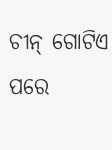ଚୀନ୍ ଗୋଟିଏ ପରେ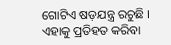ଗୋଟିଏ ଷଡ଼ଯନ୍ତ୍ର ରଚୁଛି । ଏହାକୁ ପ୍ରତିହତ କରିବା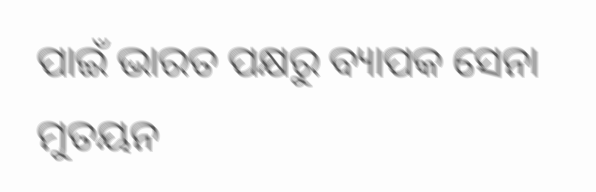ପାଇଁ ଭାରତ ପକ୍ଷରୁ ବ୍ୟାପକ ସେନା ମୁତୟନ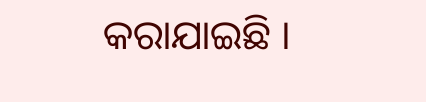କରାଯାଇଛି ।